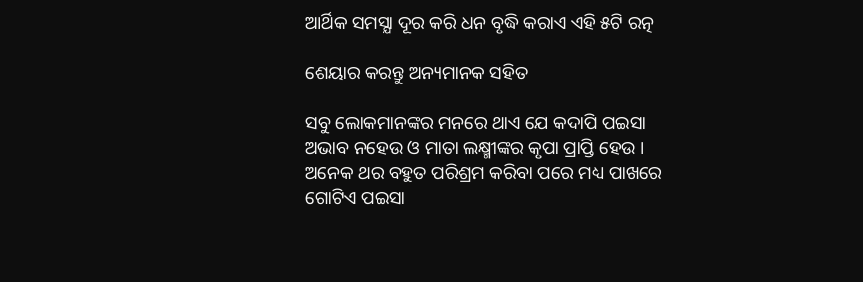ଆର୍ଥିକ ସମସ୍ଯା ଦୂର କରି ଧନ ବୃଦ୍ଧି କରାଏ ଏହି ୫ଟି ରତ୍ନ

ଶେୟାର କରନ୍ତୁ ଅନ୍ୟମାନକ ସହିତ

ସବୁ ଲୋକମାନଙ୍କର ମନରେ ଥାଏ ଯେ କଦାପି ପଇସା ଅଭାବ ନହେଉ ଓ ମାତା ଲକ୍ଷ୍ମୀଙ୍କର କୃପା ପ୍ରାପ୍ତି ହେଉ । ଅନେକ ଥର ବହୁତ ପରିଶ୍ରମ କରିବା ପରେ ମଧ୍ୟ ପାଖରେ ଗୋଟିଏ ପଇସା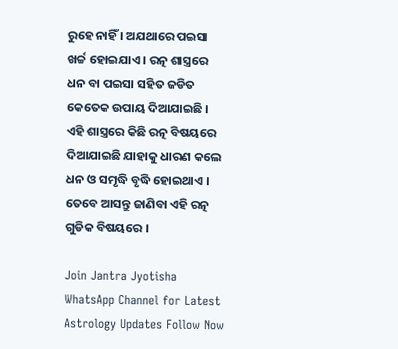ରୁହେ ନାହିଁ । ଅଯଥାରେ ପଇସା ଖର୍ଚ୍ଚ ହୋଇଯାଏ । ରତ୍ନ ଶାସ୍ତ୍ରରେ ଧନ ବା ପଇସା ସହିତ ଜଡିତ କେତେକ ଉପାୟ ଦିଆଯାଇଛି । ଏହି ଶାସ୍ତ୍ରରେ କିଛି ରତ୍ନ ବିଷୟରେ ଦିଆଯାଇଛି ଯାହାକୁ ଧାରଣ କଲେ ଧନ ଓ ସମୃଦ୍ଧି ବୃଦ୍ଧି ହୋଇଥାଏ । ତେବେ ଆସନ୍ତୁ ଜାଣିବା ଏହି ରତ୍ନ ଗୁଡିକ ବିଷୟରେ ।

Join Jantra Jyotisha WhatsApp Channel for Latest Astrology Updates Follow Now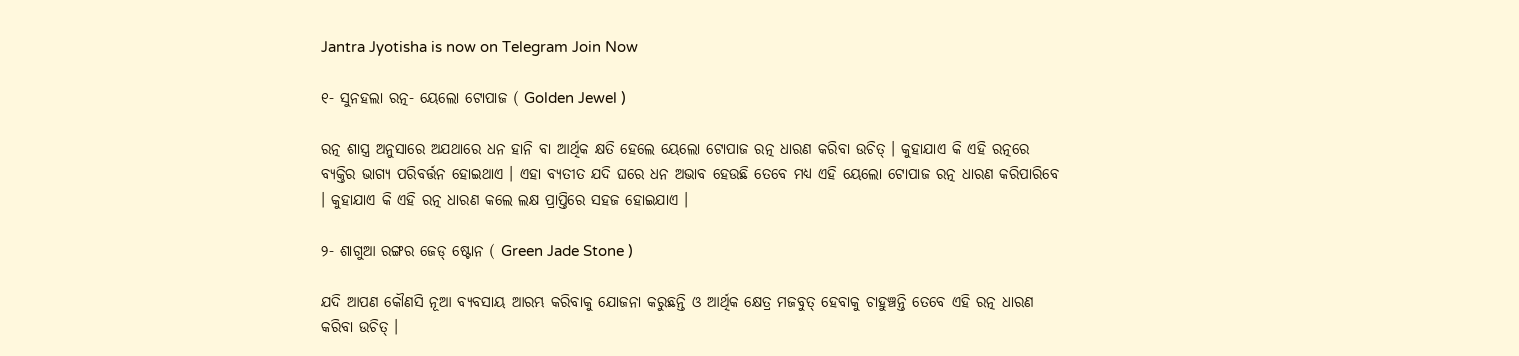Jantra Jyotisha is now on Telegram Join Now

୧- ସୁନହଲା ରତ୍ନ- ୟେଲୋ ଟୋପାଜ ( Golden Jewel )

ରତ୍ନ ଶାସ୍ତ୍ର ଅନୁସାରେ ଅଯଥାରେ ଧନ ହାନି ବା ଆର୍ଥିକ କ୍ଷତି ହେଲେ ୟେଲୋ ଟୋପାଜ ରତ୍ନ ଧାରଣ କରିବା ଉଚିତ୍ । କୁହାଯାଏ କି ଏହି ରତ୍ନରେ ବ୍ୟକ୍ତିର ଭାଗ୍ୟ ପରିବର୍ତ୍ତନ ହୋଇଥାଏ । ଏହା ବ୍ୟତୀତ ଯଦି ଘରେ ଧନ ଅଭାବ ହେଉଛି ତେବେ ମଧ୍ୟ ଏହି ୟେଲୋ ଟୋପାଜ ରତ୍ନ ଧାରଣ କରିପାରିବେ । କୁହାଯାଏ କି ଏହି ରତ୍ନ ଧାରଣ କଲେ ଲକ୍ଷ ପ୍ରାପ୍ତିରେ ସହଜ ହୋଇଯାଏ ।

୨- ଶାଗୁଆ ରଙ୍ଗର ଜେଡ୍ ଷ୍ଟୋନ ( Green Jade Stone )

ଯଦି ଆପଣ କୌଣସି ନୂଆ ବ୍ୟବସାୟ ଆରମ୍ଭ କରିବାକୁ ଯୋଜନା କରୁଛନ୍ତି ଓ ଆର୍ଥିକ କ୍ଷେତ୍ର ମଜବୁତ୍ ହେବାକୁ ଚାହୁଞ୍ଚନ୍ତି ତେବେ ଏହି ରତ୍ନ ଧାରଣ କରିବା ଉଚିତ୍ ।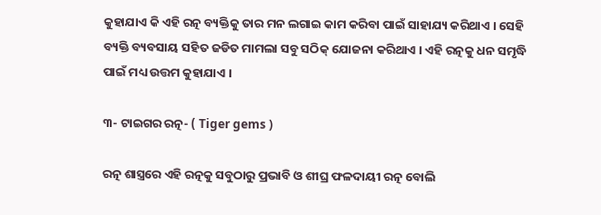କୁହାଯାଏ କି ଏହି ରତ୍ନ ବ୍ୟକ୍ତିକୁ ତାର ମନ ଲଗାଇ କାମ କରିବା ପାଇଁ ସାହାଯ୍ୟ କରିଥାଏ । ସେହି ବ୍ୟକ୍ତି ବ୍ୟବସାୟ ସହିତ ଜଡିତ ମାମଲା ସବୁ ସଠିକ୍ ଯୋଜନା କରିଥାଏ । ଏହି ରତ୍ନକୁ ଧନ ସମୃଦ୍ଧି ପାଇଁ ମଧ୍ୟ ଉତ୍ତମ କୁହାଯାଏ ।

୩- ଟାଇଗର ରତ୍ନ- ( Tiger gems )

ରତ୍ନ ଶାସ୍ତ୍ରରେ ଏହି ରତ୍ନକୁ ସବୁଠାରୁ ପ୍ରଭାବି ଓ ଶୀଘ୍ର ଫଳଦାୟୀ ରତ୍ନ ବୋଲି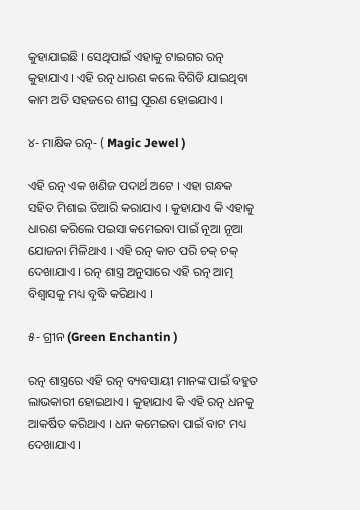କୁହାଯାଇଛି । ସେଥିପାଇଁ ଏହାକୁ ଟାଇଗର ରତ୍ନ କୁହାଯାଏ । ଏହି ରତ୍ନ ଧାରଣ କଲେ ବିଗିଡି ଯାଇଥିବା କାମ ଅତି ସହଜରେ ଶୀଘ୍ର ପୂରଣ ହୋଇଯାଏ ।

୪- ମାକ୍ଷିକ ରତ୍ନ- ( Magic Jewel )

ଏହି ରତ୍ନ ଏକ ଖଣିଜ ପଦାର୍ଥ ଅଟେ । ଏହା ଗନ୍ଧକ ସହିତ ମିଶାଇ ତିଆରି କରାଯାଏ । କୁହାଯାଏ କି ଏହାକୁ ଧାରଣ କରିଲେ ପଇସା କମେଇବା ପାଇଁ ନୂଆ ନୂଆ ଯୋଜନା ମିଳିଥାଏ । ଏହି ରତ୍ନ କାଚ ପରି ଚକ୍ ଚକ୍ ଦେଖାଯାଏ । ରତ୍ନ ଶାସ୍ତ୍ର ଅନୁସାରେ ଏହି ରତ୍ନ ଆତ୍ମ ବିଶ୍ଵାସକୁ ମଧ୍ୟ ବୃଦ୍ଧି କରିଥାଏ ।

୫- ଗ୍ରୀନ (Green Enchantin )

ରତ୍ନ ଶାସ୍ତ୍ରରେ ଏହି ରତ୍ନ ବ୍ୟବସାୟୀ ମାନଙ୍କ ପାଇଁ ବହୁତ ଲାଭକାରୀ ହୋଇଥାଏ । କୁହାଯାଏ କି ଏହି ରତ୍ନ ଧନକୁ ଆକର୍ଷିତ କରିଥାଏ । ଧନ କମେଇବା ପାଇଁ ବାଟ ମଧ୍ୟ ଦେଖାଯାଏ ।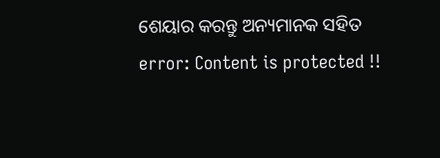ଶେୟାର କରନ୍ତୁ ଅନ୍ୟମାନକ ସହିତ
error: Content is protected !!